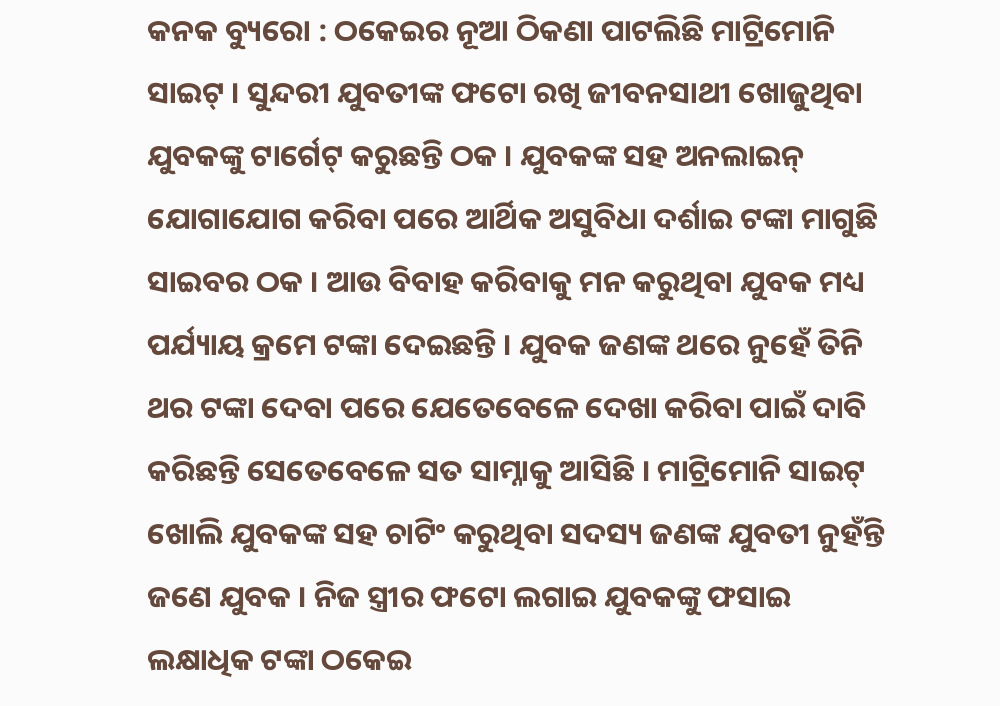କନକ ବ୍ୟୁରୋ : ଠକେଇର ନୂଆ ଠିକଣା ପାଟଲିଛି ମାଟ୍ରିମୋନି ସାଇଟ୍ । ସୁନ୍ଦରୀ ଯୁବତୀଙ୍କ ଫଟୋ ରଖି ଜୀବନସାଥୀ ଖୋଜୁଥିବା ଯୁବକଙ୍କୁ ଟାର୍ଗେଟ୍ କରୁଛନ୍ତି ଠକ । ଯୁବକଙ୍କ ସହ ଅନଲାଇନ୍ ଯୋଗାଯୋଗ କରିବା ପରେ ଆର୍ଥିକ ଅସୁବିଧା ଦର୍ଶାଇ ଟଙ୍କା ମାଗୁଛି ସାଇବର ଠକ । ଆଉ ବିବାହ କରିବାକୁ ମନ କରୁଥିବା ଯୁବକ ମଧ୍ୟ ପର୍ଯ୍ୟାୟ କ୍ରମେ ଟଙ୍କା ଦେଇଛନ୍ତି । ଯୁବକ ଜଣଙ୍କ ଥରେ ନୁହେଁ ତିନି ଥର ଟଙ୍କା ଦେବା ପରେ ଯେତେବେଳେ ଦେଖା କରିବା ପାଇଁ ଦାବି କରିଛନ୍ତି ସେତେବେଳେ ସତ ସାମ୍ନାକୁ ଆସିଛି । ମାଟ୍ରିମୋନି ସାଇଟ୍ ଖୋଲି ଯୁବକଙ୍କ ସହ ଚାଟିଂ କରୁଥିବା ସଦସ୍ୟ ଜଣଙ୍କ ଯୁବତୀ ନୁହଁନ୍ତି ଜଣେ ଯୁବକ । ନିଜ ସ୍ତ୍ରୀର ଫଟୋ ଲଗାଇ ଯୁବକଙ୍କୁ ଫସାଇ ଲକ୍ଷାଧିକ ଟଙ୍କା ଠକେଇ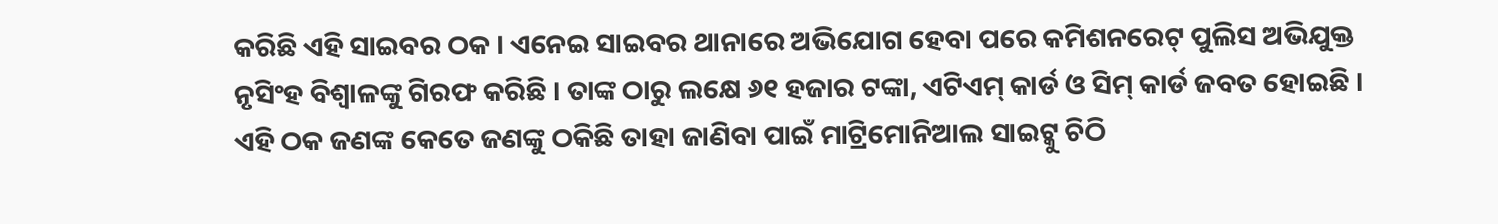କରିଛି ଏହି ସାଇବର ଠକ । ଏନେଇ ସାଇବର ଥାନାରେ ଅଭିଯୋଗ ହେବା ପରେ କମିଶନରେଟ୍ ପୁଲିସ ଅଭିଯୁକ୍ତ ନୃସିଂହ ବିଶ୍ୱାଳଙ୍କୁ ଗିରଫ କରିଛି । ତାଙ୍କ ଠାରୁ ଲକ୍ଷେ ୬୧ ହଜାର ଟଙ୍କା, ଏଟିଏମ୍ କାର୍ଡ ଓ ସିମ୍ କାର୍ଡ ଜବତ ହୋଇଛି । ଏହି ଠକ ଜଣଙ୍କ କେତେ ଜଣଙ୍କୁ ଠକିଛି ତାହା ଜାଣିବା ପାଇଁ ମାଟ୍ରିମୋନିଆଲ ସାଇଟ୍କୁ ଚିଠି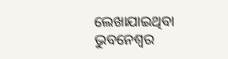ଲେଖାଯାଇଥିବା ଭୁବନେଶ୍ୱର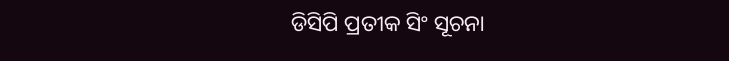ଡିସିପି ପ୍ରତୀକ ସିଂ ସୂଚନା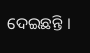ଦେଇଛନ୍ତି ।